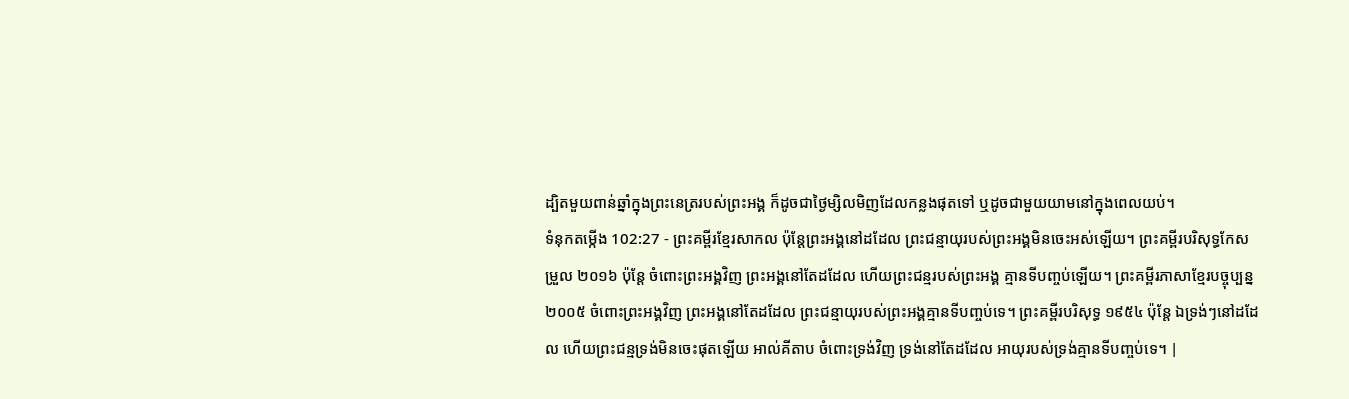ដ្បិតមួយពាន់ឆ្នាំក្នុងព្រះនេត្ររបស់ព្រះអង្គ ក៏ដូចជាថ្ងៃម្សិលមិញដែលកន្លងផុតទៅ ឬដូចជាមួយយាមនៅក្នុងពេលយប់។
ទំនុកតម្កើង 102:27 - ព្រះគម្ពីរខ្មែរសាកល ប៉ុន្តែព្រះអង្គនៅដដែល ព្រះជន្មាយុរបស់ព្រះអង្គមិនចេះអស់ឡើយ។ ព្រះគម្ពីរបរិសុទ្ធកែសម្រួល ២០១៦ ប៉ុន្ដែ ចំពោះព្រះអង្គវិញ ព្រះអង្គនៅតែដដែល ហើយព្រះជន្មរបស់ព្រះអង្គ គ្មានទីបញ្ចប់ឡើយ។ ព្រះគម្ពីរភាសាខ្មែរបច្ចុប្បន្ន ២០០៥ ចំពោះព្រះអង្គវិញ ព្រះអង្គនៅតែដដែល ព្រះជន្មាយុរបស់ព្រះអង្គគ្មានទីបញ្ចប់ទេ។ ព្រះគម្ពីរបរិសុទ្ធ ១៩៥៤ ប៉ុន្តែ ឯទ្រង់ៗនៅដដែល ហើយព្រះជន្មទ្រង់មិនចេះផុតឡើយ អាល់គីតាប ចំពោះទ្រង់វិញ ទ្រង់នៅតែដដែល អាយុរបស់ទ្រង់គ្មានទីបញ្ចប់ទេ។ |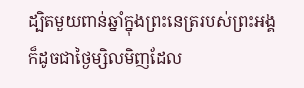ដ្បិតមួយពាន់ឆ្នាំក្នុងព្រះនេត្ររបស់ព្រះអង្គ ក៏ដូចជាថ្ងៃម្សិលមិញដែល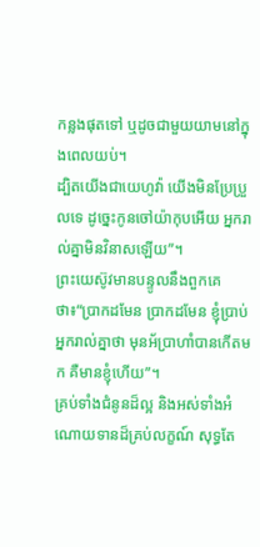កន្លងផុតទៅ ឬដូចជាមួយយាមនៅក្នុងពេលយប់។
ដ្បិតយើងជាយេហូវ៉ា យើងមិនប្រែប្រួលទេ ដូច្នេះកូនចៅយ៉ាកុបអើយ អ្នករាល់គ្នាមិនវិនាសឡើយ”។
ព្រះយេស៊ូវមានបន្ទូលនឹងពួកគេថា៖“ប្រាកដមែន ប្រាកដមែន ខ្ញុំប្រាប់អ្នករាល់គ្នាថា មុនអ័ប្រាហាំបានកើតមក គឺមានខ្ញុំហើយ”។
គ្រប់ទាំងជំនូនដ៏ល្អ និងអស់ទាំងអំណោយទានដ៏គ្រប់លក្ខណ៍ សុទ្ធតែ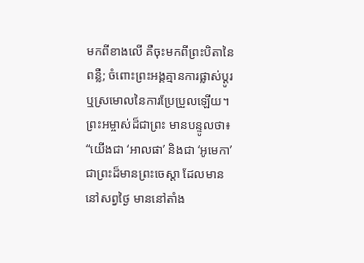មកពីខាងលើ គឺចុះមកពីព្រះបិតានៃពន្លឺ; ចំពោះព្រះអង្គគ្មានការផ្លាស់ប្ដូរ ឬស្រមោលនៃការប្រែប្រួលឡើយ។
ព្រះអម្ចាស់ដ៏ជាព្រះ មានបន្ទូលថា៖ “យើងជា ‘អាលផា’ និងជា ‘អូមេកា’ ជាព្រះដ៏មានព្រះចេស្ដា ដែលមាននៅសព្វថ្ងៃ មាននៅតាំង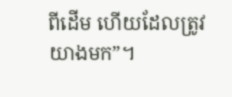ពីដើម ហើយដែលត្រូវយាងមក”។